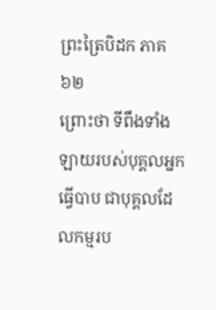ព្រះត្រៃបិដក ភាគ ៦២
ព្រោះថា ទីពឹងទាំងឡាយរបស់បុគ្គលអ្នកធ្វើបាប ជាបុគ្គលដែលកម្មរប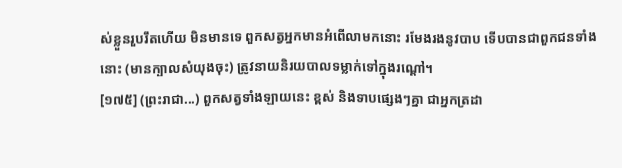ស់ខ្លួនរួបរឹតហើយ មិនមានទេ ពួកសត្វអ្នកមានអំពើលាមកនោះ រមែងរងនូវបាប ទើបបានជាពួកជនទាំងនោះ (មានក្បាលសំយុងចុះ) ត្រូវនាយនិរយបាលទម្លាក់ទៅក្នុងរណ្តៅ។
[១៧៥] (ព្រះរាជា...) ពួកសត្វទាំងឡាយនេះ ខ្ពស់ និងទាបផេ្សងៗគ្នា ជាអ្នកត្រដា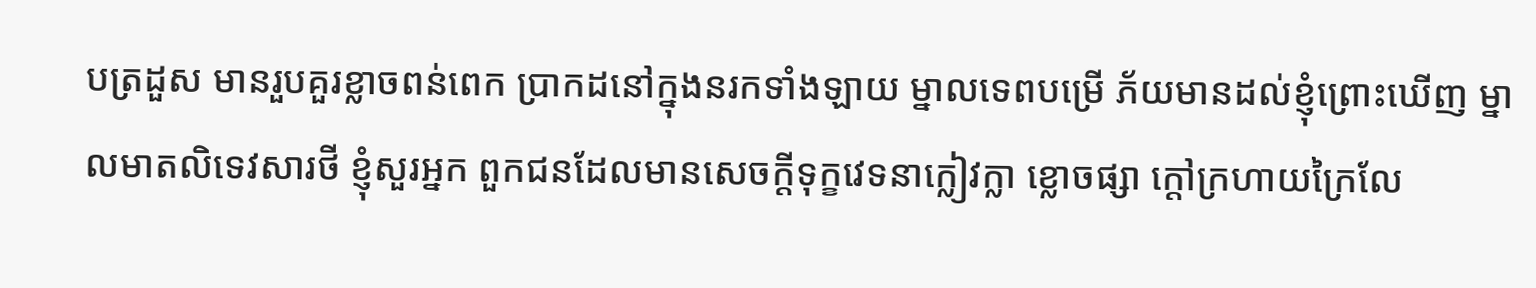បត្រដួស មានរួបគួរខ្លាចពន់ពេក ប្រាកដនៅក្នុងនរកទាំងឡាយ ម្នាលទេពបម្រើ ភ័យមានដល់ខ្ញុំព្រោះឃើញ ម្នាលមាតលិទេវសារថី ខ្ញុំសួរអ្នក ពួកជនដែលមានសេចក្តីទុក្ខវេទនាក្លៀវក្លា ខ្លោចផ្សា ក្តៅក្រហាយក្រៃលែ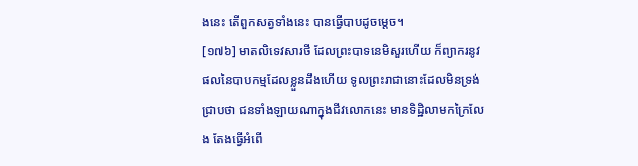ងនេះ តើពួកសត្វទាំងនេះ បានធ្វើបាបដូចមេ្តច។
[១៧៦] មាតលិទេវសារថី ដែលព្រះបាទនេមិសួរហើយ ក៏ព្យាករនូវផលនៃបាបកម្មដែលខ្លួនដឹងហើយ ទូលព្រះរាជានោះដែលមិនទ្រង់ជ្រាបថា ជនទាំងឡាយណាក្នុងជីវលោកនេះ មានទិដ្ឋិលាមកក្រៃលែង តែងធ្វើអំពើ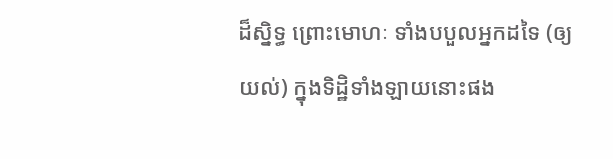ដ៏សិ្នទ្ធ ព្រោះមោហៈ ទាំងបបួលអ្នកដទៃ (ឲ្យយល់) ក្នុងទិដ្ឋិទាំងឡាយនោះផង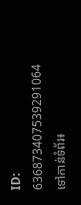ID: 636873407539291064
ទៅកាន់ទំព័រ៖